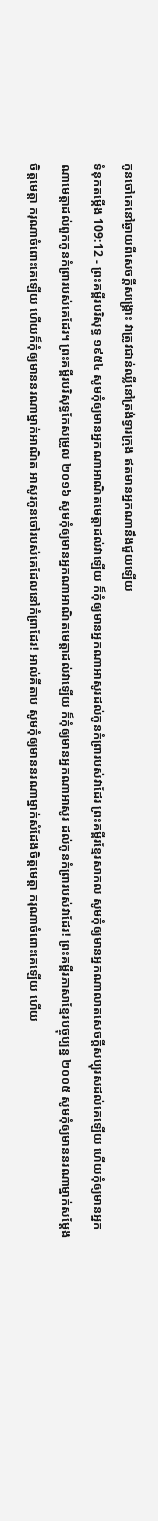កូនចៅគេនៅឆ្ងាយពីសេចក្ដីសង្គ្រោះ វាត្រូវជាន់ឈ្លីនៅត្រង់ទ្វារក្រុង ឥតមានអ្នកណានឹងជួយឡើយ
ទំនុកតម្កើង 109:12 - ព្រះគម្ពីរបរិសុទ្ធ ១៩៥៤ សូមកុំឲ្យមានអ្នកណាអាណិតមេត្តាដល់វាឡើយ ក៏កុំឲ្យមានអ្នកណាអាសូរដល់កូនកំព្រារបស់វាដែរ ព្រះគម្ពីរខ្មែរសាកល សូមកុំឲ្យមានអ្នកណាលាតសេចក្ដីសប្បុរសដល់គេឡើយ ហើយកុំឲ្យមានអ្នកណាមេត្តាដល់ពួកកូនកំព្រារបស់គេដែរ។ ព្រះគម្ពីរបរិសុទ្ធកែសម្រួល ២០១៦ សូមកុំឲ្យមានអ្នកណាអាណិតមេត្តាដល់វាឡើយ ក៏កុំឲ្យមានអ្នកណាអាសូរ ដល់កូនកំព្រារបស់វាដែរ! ព្រះគម្ពីរភាសាខ្មែរបច្ចុប្បន្ន ២០០៥ សូមកុំឲ្យមាននរណាម្នាក់សម្តែងចិត្តមេត្តា ករុណាចំពោះគេឡើយ ហើយក៏កុំឲ្យមាននរណាម្នាក់អាណិត អាសូរកូនចៅរបស់គេដែលនៅកំព្រាដែរ! អាល់គីតាប សូមកុំឲ្យមាននរណាម្នាក់សំដែងចិត្តមេត្តា ករុណាចំពោះគេឡើយ ហើយ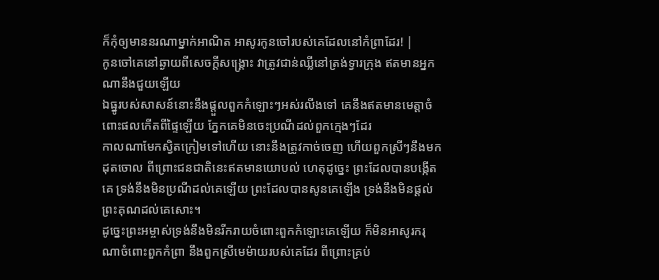ក៏កុំឲ្យមាននរណាម្នាក់អាណិត អាសូរកូនចៅរបស់គេដែលនៅកំព្រាដែរ! |
កូនចៅគេនៅឆ្ងាយពីសេចក្ដីសង្គ្រោះ វាត្រូវជាន់ឈ្លីនៅត្រង់ទ្វារក្រុង ឥតមានអ្នកណានឹងជួយឡើយ
ឯធ្នូរបស់សាសន៍នោះនឹងផ្តួលពួកកំឡោះៗអស់រលីងទៅ គេនឹងឥតមានមេត្តាចំពោះផលកើតពីផ្ទៃឡើយ ភ្នែកគេមិនចេះប្រណីដល់ពួកក្មេងៗដែរ
កាលណាមែកស្វិតក្រៀមទៅហើយ នោះនឹងត្រូវកាច់ចេញ ហើយពួកស្រីៗនឹងមកដុតចោល ពីព្រោះជនជាតិនេះឥតមានយោបល់ ហេតុដូច្នេះ ព្រះដែលបានបង្កើតគេ ទ្រង់នឹងមិនប្រណីដល់គេឡើយ ព្រះដែលបានសូនគេឡើង ទ្រង់នឹងមិនផ្តល់ព្រះគុណដល់គេសោះ។
ដូច្នេះព្រះអម្ចាស់ទ្រង់នឹងមិនរីករាយចំពោះពួកកំឡោះគេឡើយ ក៏មិនអាសូរករុណាចំពោះពួកកំព្រា នឹងពួកស្រីមេម៉ាយរបស់គេដែរ ពីព្រោះគ្រប់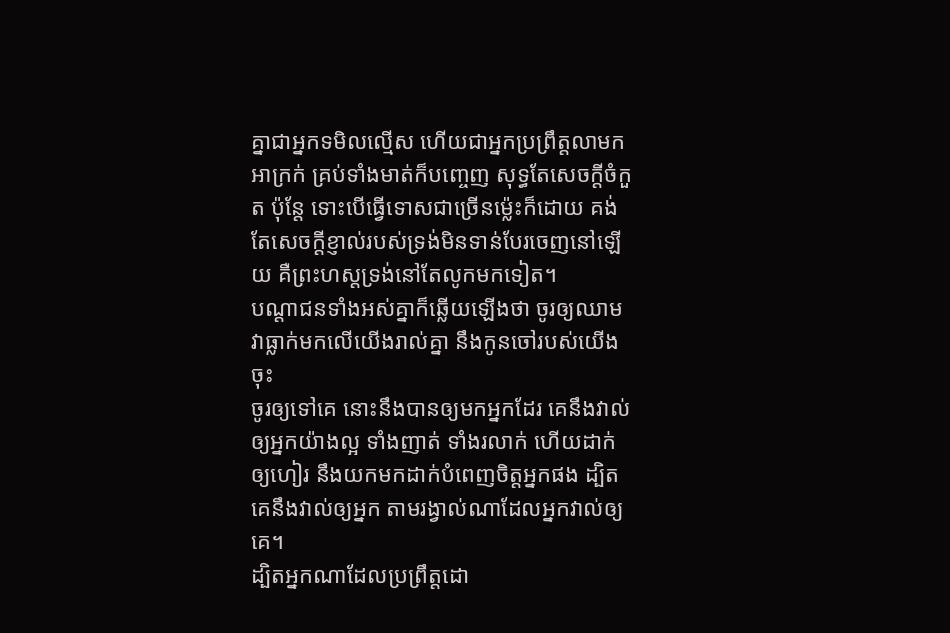គ្នាជាអ្នកទមិលល្មើស ហើយជាអ្នកប្រព្រឹត្តលាមកអាក្រក់ គ្រប់ទាំងមាត់ក៏បញ្ចេញ សុទ្ធតែសេចក្ដីចំកួត ប៉ុន្តែ ទោះបើធ្វើទោសជាច្រើនម៉្លេះក៏ដោយ គង់តែសេចក្ដីខ្ញាល់របស់ទ្រង់មិនទាន់បែរចេញនៅឡើយ គឺព្រះហស្តទ្រង់នៅតែលូកមកទៀត។
បណ្តាជនទាំងអស់គ្នាក៏ឆ្លើយឡើងថា ចូរឲ្យឈាមវាធ្លាក់មកលើយើងរាល់គ្នា នឹងកូនចៅរបស់យើងចុះ
ចូរឲ្យទៅគេ នោះនឹងបានឲ្យមកអ្នកដែរ គេនឹងវាល់ឲ្យអ្នកយ៉ាងល្អ ទាំងញាត់ ទាំងរលាក់ ហើយដាក់ឲ្យហៀរ នឹងយកមកដាក់បំពេញចិត្តអ្នកផង ដ្បិតគេនឹងវាល់ឲ្យអ្នក តាមរង្វាល់ណាដែលអ្នកវាល់ឲ្យគេ។
ដ្បិតអ្នកណាដែលប្រព្រឹត្តដោ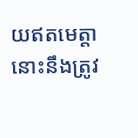យឥតមេត្តា នោះនឹងត្រូវ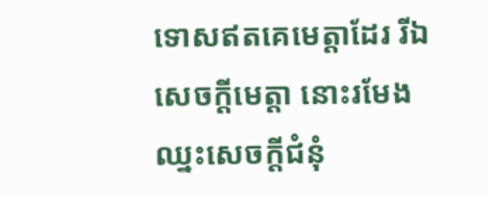ទោសឥតគេមេត្តាដែរ រីឯសេចក្ដីមេត្តា នោះរមែងឈ្នះសេចក្ដីជំនុំ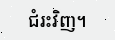ជំរះវិញ។